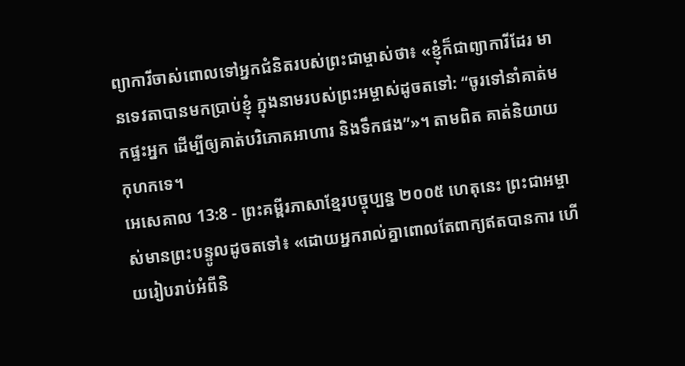ព្យាការីចាស់ពោលទៅអ្នកជំនិតរបស់ព្រះជាម្ចាស់ថា៖ «ខ្ញុំក៏ជាព្យាការីដែរ មានទេវតាបានមកប្រាប់ខ្ញុំ ក្នុងនាមរបស់ព្រះអម្ចាស់ដូចតទៅ: “ចូរទៅនាំគាត់មកផ្ទះអ្នក ដើម្បីឲ្យគាត់បរិភោគអាហារ និងទឹកផង”»។ តាមពិត គាត់និយាយកុហកទេ។
អេសេគាល 13:8 - ព្រះគម្ពីរភាសាខ្មែរបច្ចុប្បន្ន ២០០៥ ហេតុនេះ ព្រះជាអម្ចាស់មានព្រះបន្ទូលដូចតទៅ៖ «ដោយអ្នករាល់គ្នាពោលតែពាក្យឥតបានការ ហើយរៀបរាប់អំពីនិ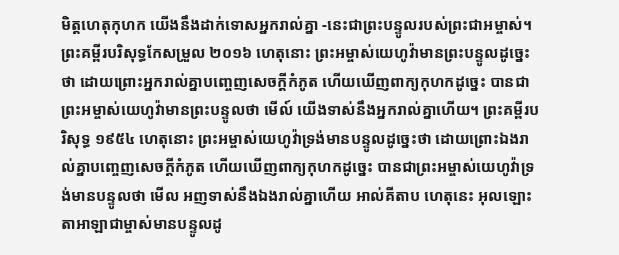មិត្តហេតុកុហក យើងនឹងដាក់ទោសអ្នករាល់គ្នា -នេះជាព្រះបន្ទូលរបស់ព្រះជាអម្ចាស់។ ព្រះគម្ពីរបរិសុទ្ធកែសម្រួល ២០១៦ ហេតុនោះ ព្រះអម្ចាស់យេហូវ៉ាមានព្រះបន្ទូលដូច្នេះថា ដោយព្រោះអ្នករាល់គ្នាបញ្ចេញសេចក្ដីកំភូត ហើយឃើញពាក្យកុហកដូច្នេះ បានជាព្រះអម្ចាស់យេហូវ៉ាមានព្រះបន្ទូលថា មើល៍ យើងទាស់នឹងអ្នករាល់គ្នាហើយ។ ព្រះគម្ពីរបរិសុទ្ធ ១៩៥៤ ហេតុនោះ ព្រះអម្ចាស់យេហូវ៉ាទ្រង់មានបន្ទូលដូច្នេះថា ដោយព្រោះឯងរាល់គ្នាបញ្ចេញសេចក្ដីកំភូត ហើយឃើញពាក្យកុហកដូច្នេះ បានជាព្រះអម្ចាស់យេហូវ៉ាទ្រង់មានបន្ទូលថា មើល អញទាស់នឹងឯងរាល់គ្នាហើយ អាល់គីតាប ហេតុនេះ អុលឡោះតាអាឡាជាម្ចាស់មានបន្ទូលដូ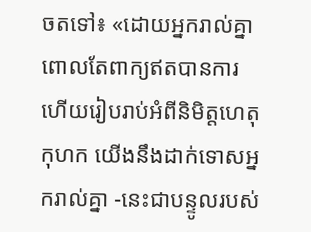ចតទៅ៖ «ដោយអ្នករាល់គ្នាពោលតែពាក្យឥតបានការ ហើយរៀបរាប់អំពីនិមិត្តហេតុកុហក យើងនឹងដាក់ទោសអ្នករាល់គ្នា -នេះជាបន្ទូលរបស់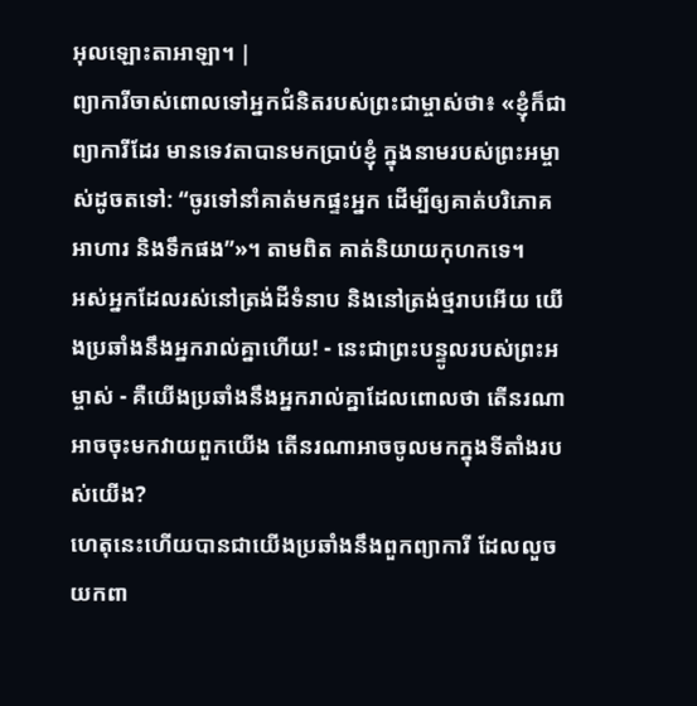អុលឡោះតាអាឡា។ |
ព្យាការីចាស់ពោលទៅអ្នកជំនិតរបស់ព្រះជាម្ចាស់ថា៖ «ខ្ញុំក៏ជាព្យាការីដែរ មានទេវតាបានមកប្រាប់ខ្ញុំ ក្នុងនាមរបស់ព្រះអម្ចាស់ដូចតទៅ: “ចូរទៅនាំគាត់មកផ្ទះអ្នក ដើម្បីឲ្យគាត់បរិភោគអាហារ និងទឹកផង”»។ តាមពិត គាត់និយាយកុហកទេ។
អស់អ្នកដែលរស់នៅត្រង់ដីទំនាប និងនៅត្រង់ថ្មរាបអើយ យើងប្រឆាំងនឹងអ្នករាល់គ្នាហើយ! - នេះជាព្រះបន្ទូលរបស់ព្រះអម្ចាស់ - គឺយើងប្រឆាំងនឹងអ្នករាល់គ្នាដែលពោលថា តើនរណាអាចចុះមកវាយពួកយើង តើនរណាអាចចូលមកក្នុងទីតាំងរបស់យើង?
ហេតុនេះហើយបានជាយើងប្រឆាំងនឹងពួកព្យាការី ដែលលួចយកពា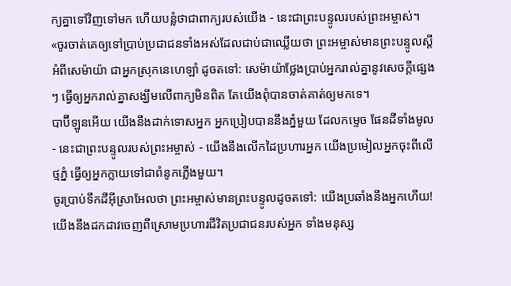ក្យគ្នាទៅវិញទៅមក ហើយបន្លំថាជាពាក្យរបស់យើង - នេះជាព្រះបន្ទូលរបស់ព្រះអម្ចាស់។
«ចូរចាត់គេឲ្យទៅប្រាប់ប្រជាជនទាំងអស់ដែលជាប់ជាឈ្លើយថា ព្រះអម្ចាស់មានព្រះបន្ទូលស្ដីអំពីសេម៉ាយ៉ា ជាអ្នកស្រុកនេហេឡាំ ដូចតទៅ: សេម៉ាយ៉ាថ្លែងប្រាប់អ្នករាល់គ្នានូវសេចក្ដីផ្សេងៗ ធ្វើឲ្យអ្នករាល់គ្នាសង្ឃឹមលើពាក្យមិនពិត តែយើងពុំបានចាត់គាត់ឲ្យមកទេ។
បាប៊ីឡូនអើយ យើងនឹងដាក់ទោសអ្នក អ្នកប្រៀបបាននឹងភ្នំមួយ ដែលកម្ទេច ផែនដីទាំងមូល - នេះជាព្រះបន្ទូលរបស់ព្រះអម្ចាស់ - យើងនឹងលើកដៃប្រហារអ្នក យើងប្រមៀលអ្នកចុះពីលើថ្មភ្នំ ធ្វើឲ្យអ្នកក្លាយទៅជាពំនូកភ្លើងមួយ។
ចូរប្រាប់ទឹកដីអ៊ីស្រាអែលថា ព្រះអម្ចាស់មានព្រះបន្ទូលដូចតទៅ: យើងប្រឆាំងនឹងអ្នកហើយ! យើងនឹងដកដាវចេញពីស្រោមប្រហារជីវិតប្រជាជនរបស់អ្នក ទាំងមនុស្ស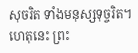សុចរិត ទាំងមនុស្សទុច្ចរិត។
ហេតុនេះ ព្រះ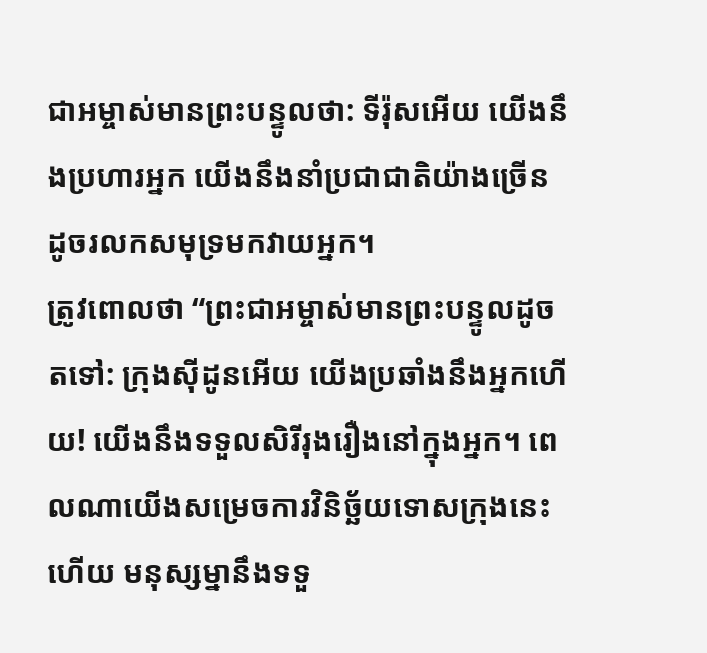ជាអម្ចាស់មានព្រះបន្ទូលថា: ទីរ៉ុសអើយ យើងនឹងប្រហារអ្នក យើងនឹងនាំប្រជាជាតិយ៉ាងច្រើន ដូចរលកសមុទ្រមកវាយអ្នក។
ត្រូវពោលថា “ព្រះជាអម្ចាស់មានព្រះបន្ទូលដូចតទៅ: ក្រុងស៊ីដូនអើយ យើងប្រឆាំងនឹងអ្នកហើយ! យើងនឹងទទួលសិរីរុងរឿងនៅក្នុងអ្នក។ ពេលណាយើងសម្រេចការវិនិច្ឆ័យទោសក្រុងនេះហើយ មនុស្សម្នានឹងទទួ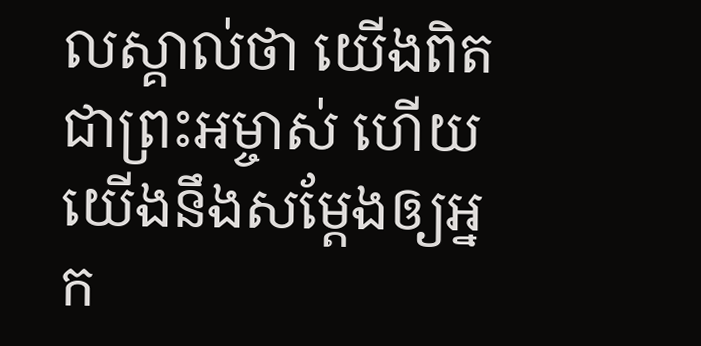លស្គាល់ថា យើងពិតជាព្រះអម្ចាស់ ហើយយើងនឹងសម្តែងឲ្យអ្នក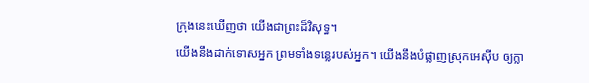ក្រុងនេះឃើញថា យើងជាព្រះដ៏វិសុទ្ធ។
យើងនឹងដាក់ទោសអ្នក ព្រមទាំងទន្លេរបស់អ្នក។ យើងនឹងបំផ្លាញស្រុកអេស៊ីប ឲ្យក្លា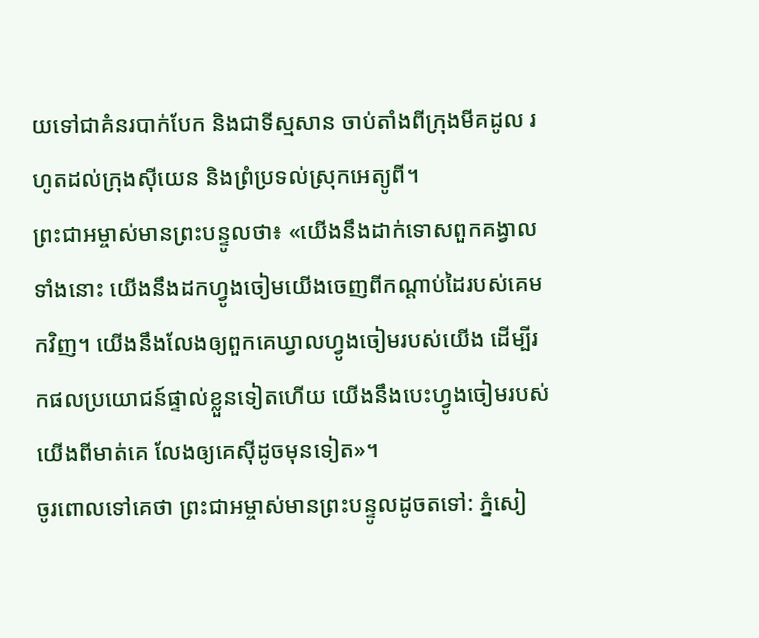យទៅជាគំនរបាក់បែក និងជាទីស្មសាន ចាប់តាំងពីក្រុងមីគដូល រហូតដល់ក្រុងស៊ីយេន និងព្រំប្រទល់ស្រុកអេត្យូពី។
ព្រះជាអម្ចាស់មានព្រះបន្ទូលថា៖ «យើងនឹងដាក់ទោសពួកគង្វាលទាំងនោះ យើងនឹងដកហ្វូងចៀមយើងចេញពីកណ្ដាប់ដៃរបស់គេមកវិញ។ យើងនឹងលែងឲ្យពួកគេឃ្វាលហ្វូងចៀមរបស់យើង ដើម្បីរកផលប្រយោជន៍ផ្ទាល់ខ្លួនទៀតហើយ យើងនឹងបេះហ្វូងចៀមរបស់យើងពីមាត់គេ លែងឲ្យគេស៊ីដូចមុនទៀត»។
ចូរពោលទៅគេថា ព្រះជាអម្ចាស់មានព្រះបន្ទូលដូចតទៅ: ភ្នំសៀ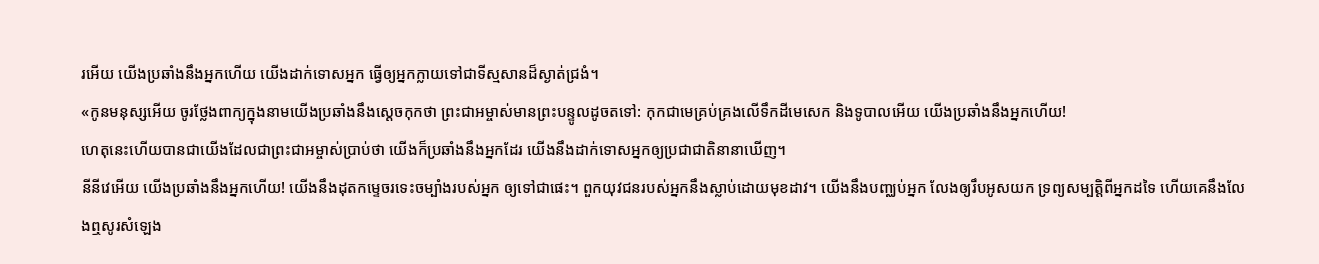រអើយ យើងប្រឆាំងនឹងអ្នកហើយ យើងដាក់ទោសអ្នក ធ្វើឲ្យអ្នកក្លាយទៅជាទីស្មសានដ៏ស្ងាត់ជ្រងំ។
«កូនមនុស្សអើយ ចូរថ្លែងពាក្យក្នុងនាមយើងប្រឆាំងនឹងស្ដេចកុកថា ព្រះជាអម្ចាស់មានព្រះបន្ទូលដូចតទៅ: កុកជាមេគ្រប់គ្រងលើទឹកដីមេសេក និងទូបាលអើយ យើងប្រឆាំងនឹងអ្នកហើយ!
ហេតុនេះហើយបានជាយើងដែលជាព្រះជាអម្ចាស់ប្រាប់ថា យើងក៏ប្រឆាំងនឹងអ្នកដែរ យើងនឹងដាក់ទោសអ្នកឲ្យប្រជាជាតិនានាឃើញ។
នីនីវេអើយ យើងប្រឆាំងនឹងអ្នកហើយ! យើងនឹងដុតកម្ទេចរទេះចម្បាំងរបស់អ្នក ឲ្យទៅជាផេះ។ ពួកយុវជនរបស់អ្នកនឹងស្លាប់ដោយមុខដាវ។ យើងនឹងបញ្ឈប់អ្នក លែងឲ្យរឹបអូសយក ទ្រព្យសម្បត្តិពីអ្នកដទៃ ហើយគេនឹងលែងឮសូរសំឡេង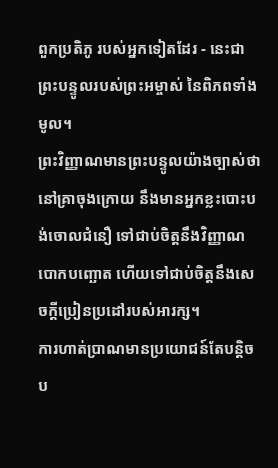ពួកប្រតិភូ របស់អ្នកទៀតដែរ - នេះជាព្រះបន្ទូលរបស់ព្រះអម្ចាស់ នៃពិភពទាំងមូល។
ព្រះវិញ្ញាណមានព្រះបន្ទូលយ៉ាងច្បាស់ថា នៅគ្រាចុងក្រោយ នឹងមានអ្នកខ្លះបោះបង់ចោលជំនឿ ទៅជាប់ចិត្តនឹងវិញ្ញាណបោកបញ្ឆោត ហើយទៅជាប់ចិត្តនឹងសេចក្ដីប្រៀនប្រដៅរបស់អារក្ស។
ការហាត់ប្រាណមានប្រយោជន៍តែបន្ដិចប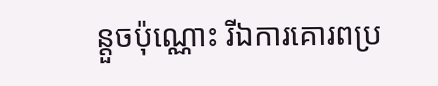ន្តួចប៉ុណ្ណោះ រីឯការគោរពប្រ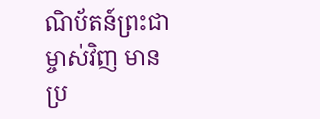ណិប័តន៍ព្រះជាម្ចាស់វិញ មានប្រ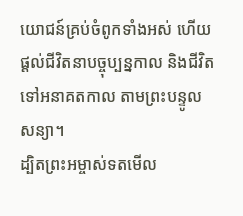យោជន៍គ្រប់ចំពូកទាំងអស់ ហើយផ្ដល់ជីវិតនាបច្ចុប្បន្នកាល និងជីវិតទៅអនាគតកាល តាមព្រះបន្ទូលសន្យា។
ដ្បិតព្រះអម្ចាស់ទតមើល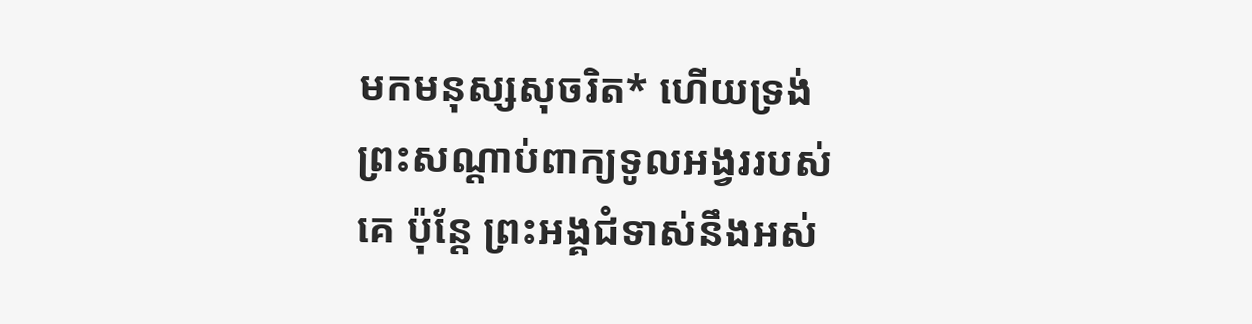មកមនុស្សសុចរិត* ហើយទ្រង់ព្រះសណ្ដាប់ពាក្យទូលអង្វររបស់គេ ប៉ុន្តែ ព្រះអង្គជំទាស់នឹងអស់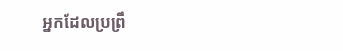អ្នកដែលប្រព្រឹ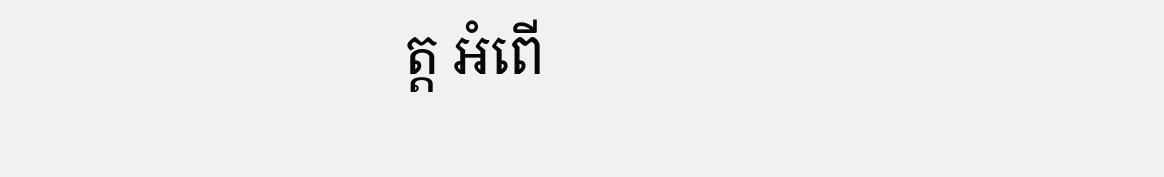ត្ត អំពើ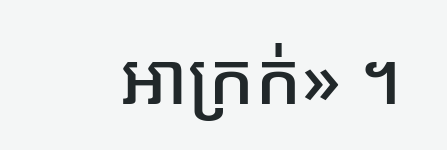អាក្រក់» ។